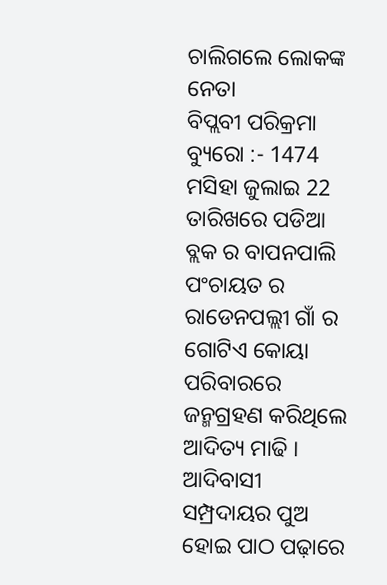ଚାଲିଗଲେ ଲୋକଙ୍କ ନେତା
ବିପ୍ଲବୀ ପରିକ୍ରମା ବ୍ୟୁରୋ :- 1474 ମସିହା ଜୁଲାଇ 22 ତାରିଖରେ ପଡିଆ ବ୍ଲକ ର ବାପନପାଲି ପଂଚାୟତ ର ରାଡେନପଲ୍ଲୀ ଗାଁ ର ଗୋଟିଏ କୋୟା ପରିବାରରେ ଜନ୍ମଗ୍ରହଣ କରିଥିଲେ ଆଦିତ୍ୟ ମାଢି । ଆଦିବାସୀ ସମ୍ପ୍ରଦାୟର ପୁଅ ହୋଇ ପାଠ ପଢ଼ାରେ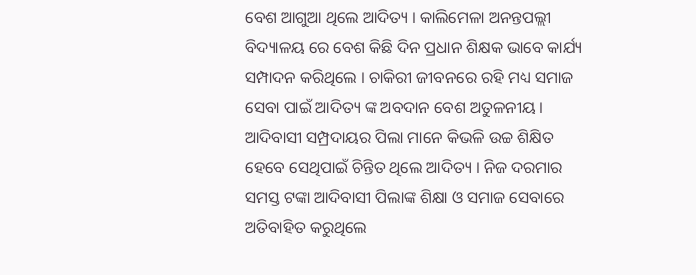ବେଶ ଆଗୁଆ ଥିଲେ ଆଦିତ୍ୟ । କାଲିମେଳା ଅନନ୍ତପଲ୍ଲୀ ବିଦ୍ୟାଳୟ ରେ ବେଶ କିଛି ଦିନ ପ୍ରଧାନ ଶିକ୍ଷକ ଭାବେ କାର୍ଯ୍ୟ ସମ୍ପାଦନ କରିଥିଲେ । ଚାକିରୀ ଜୀବନରେ ରହି ମଧ୍ୟ ସମାଜ ସେବା ପାଇଁ ଆଦିତ୍ୟ ଙ୍କ ଅବଦାନ ବେଶ ଅତୁଳନୀୟ । ଆଦିବାସୀ ସମ୍ପ୍ରଦାୟର ପିଲା ମାନେ କିଭଳି ଉଚ୍ଚ ଶିକ୍ଷିତ ହେବେ ସେଥିପାଇଁ ଚିନ୍ତିତ ଥିଲେ ଆଦିତ୍ୟ । ନିଜ ଦରମାର ସମସ୍ତ ଟଙ୍କା ଆଦିବାସୀ ପିଲାଙ୍କ ଶିକ୍ଷା ଓ ସମାଜ ସେବାରେ ଅତିବାହିତ କରୁଥିଲେ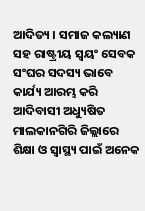ଆଦିତ୍ୟ । ସମାଜ କଲ୍ୟାଣ ସହ ରାଷ୍ଟ୍ରୀୟ ସ୍ବୟଂ ସେବକ ସଂଘର ସଦସ୍ୟ ଭାବେ କାର୍ଯ୍ୟ ଆରମ୍ଭ କରି ଆଦିବାସୀ ଅଧ୍ୟୁଷିତ ମାଲକାନଗିରି ଜିଲ୍ଲାରେ ଶିକ୍ଷା ଓ ସ୍ୱାସ୍ଥ୍ୟ ପାଇଁ ଅନେକ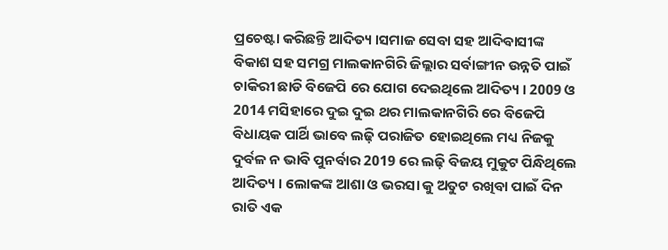ପ୍ରଚେଷ୍ଟା କରିଛନ୍ତି ଆଦିତ୍ୟ ।ସମାଜ ସେବା ସହ ଆଦିବାସୀଙ୍କ ବିକାଶ ସହ ସମଗ୍ର ମାଲକାନଗିରି ଜିଲ୍ଲାର ସର୍ବାଙ୍ଗୀନ ଉନ୍ନତି ପାଇଁ ଚାକିରୀ ଛାଡି ବିଜେପି ରେ ଯୋଗ ଦେଇଥିଲେ ଆଦିତ୍ୟ । 2009 ଓ 2014 ମସିହାରେ ଦୁଇ ଦୁଇ ଥର ମାଲକାନଗିରି ରେ ବିଜେପି ବିଧାୟକ ପାର୍ଥି ଭାବେ ଲଢ଼ି ପରାଜିତ ହୋଇଥିଲେ ମଧ୍ୟ ନିଜକୁ ଦୁର୍ବଳ ନ ଭାବି ପୁନର୍ବାର 2019 ରେ ଲଢ଼ି ବିଜୟ ମୁକୁଟ ପିନ୍ଧିଥିଲେ ଆଦିତ୍ୟ । ଲୋକଙ୍କ ଆଶା ଓ ଭରସା କୁ ଅତୁଟ ରଖିବା ପାଇଁ ଦିନ ରାତି ଏକ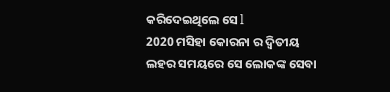କରିଦେଇଥିଲେ ସେ l
2020 ମସିହା କୋରନା ର ଦ୍ୱିତୀୟ ଲହର ସମୟରେ ସେ ଲୋକଙ୍କ ସେବା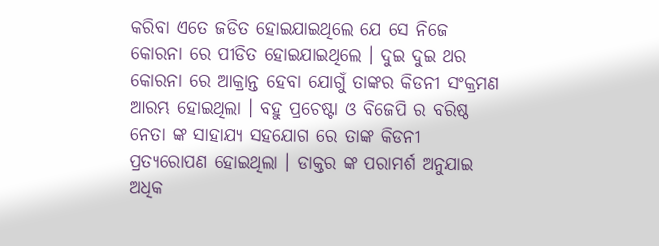କରିବା ଏତେ ଜଡିତ ହୋଇଯାଇଥିଲେ ଯେ ସେ ନିଜେ କୋରନା ରେ ପୀଡିତ ହୋଇଯାଇଥିଲେ । ଦୁଇ ଦୁଇ ଥର କୋରନା ରେ ଆକ୍ରାନ୍ତ ହେବା ଯୋଗୁଁ ତାଙ୍କର କିଡନୀ ସଂକ୍ରମଣ ଆରମ୍ଭ ହୋଇଥିଲା । ବହୁ ପ୍ରଚେଷ୍ଟା ଓ ବିଜେପି ର ବରିଷ୍ଠ ନେତା ଙ୍କ ସାହାଯ୍ୟ ସହଯୋଗ ରେ ତାଙ୍କ କିଡନୀ ପ୍ରତ୍ୟରୋପଣ ହୋଇଥିଲା । ଡାକ୍ତର ଙ୍କ ପରାମର୍ଶ ଅନୁଯାଇ ଅଧିକ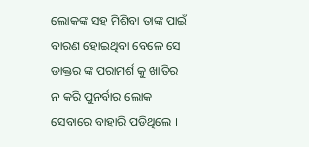ଲୋକଙ୍କ ସହ ମିଶିବା ତାଙ୍କ ପାଇଁ ବାରଣ ହୋଇଥିବା ବେଳେ ସେ ଡାକ୍ତର ଙ୍କ ପରାମର୍ଶ କୁ ଖାତିର ନ କରି ପୁନର୍ବାର ଲୋକ ସେବାରେ ବାହାରି ପଡିଥିଲେ ।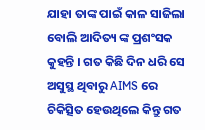ଯାହା ତାଙ୍କ ପାଇଁ କାଳ ସାଜିଲା ବୋଲି ଆଦିତ୍ୟ ଙ୍କ ପ୍ରଶଂସକ କୁହନ୍ତି । ଗତ କିଛି ଦିନ ଧରି ସେ ଅସୁସ୍ଥ ଥିବାରୁ AIMS ରେ ଚିକିତ୍ସିତ ହେଉଥିଲେ କିନ୍ତୁ ଗତ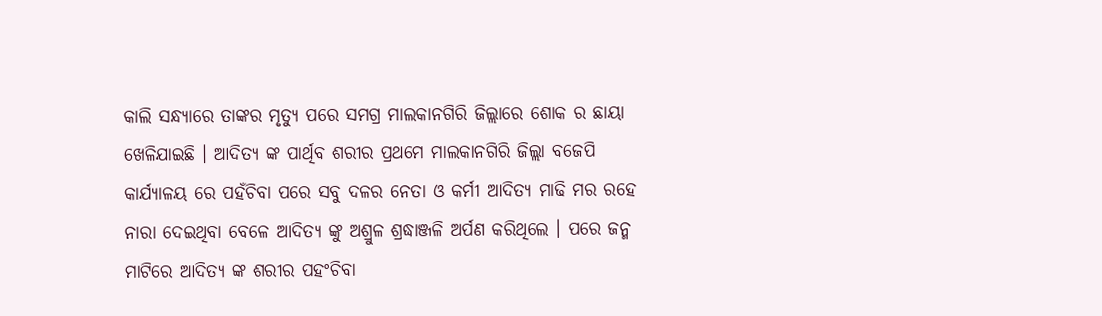କାଲି ସନ୍ଧ୍ୟାରେ ତାଙ୍କର ମୃତ୍ୟୁ ପରେ ସମଗ୍ର ମାଲକାନଗିରି ଜିଲ୍ଲାରେ ଶୋକ ର ଛାୟା ଖେଳିଯାଇଛି । ଆଦିତ୍ୟ ଙ୍କ ପାର୍ଥିବ ଶରୀର ପ୍ରଥମେ ମାଲକାନଗିରି ଜିଲ୍ଲା ବଜେପି କାର୍ଯ୍ୟାଳୟ ରେ ପହଁଚିବା ପରେ ସବୁ ଦଳର ନେତା ଓ କର୍ମୀ ଆଦିତ୍ୟ ମାଢି ମର ରହେ ନାରା ଦେଇଥିବା ବେଳେ ଆଦିତ୍ୟ ଙ୍କୁ ଅଶ୍ରୁଳ ଶ୍ରଦ୍ଧାଞ୍ଜଳି ଅର୍ପଣ କରିଥିଲେ । ପରେ ଜନ୍ମ ମାଟିରେ ଆଦିତ୍ୟ ଙ୍କ ଶରୀର ପହଂଚିବା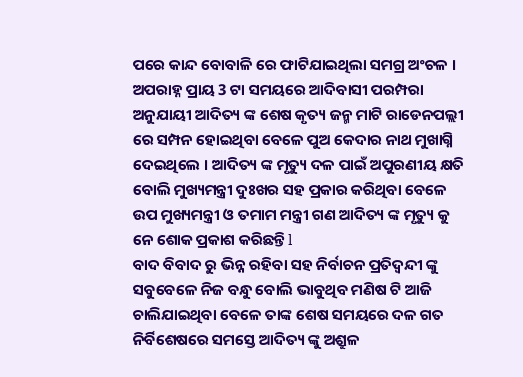ପରେ କାନ୍ଦ ବୋବାଳି ରେ ଫାଟିଯାଇଥିଲା ସମଗ୍ର ଅଂଚଳ । ଅପରାହ୍ନ ପ୍ରାୟ 3 ଟା ସମୟରେ ଆଦିବାସୀ ପରମ୍ପରା ଅନୁଯାୟୀ ଆଦିତ୍ୟ ଙ୍କ ଶେଷ କୃତ୍ୟ ଜନ୍ମ ମାଟି ରାଡେନପଲ୍ଲୀ ରେ ସମ୍ପନ ହୋଇଥିବା ବେଳେ ପୁଅ କେଦାର ନାଥ ମୁଖାଗ୍ନି ଦେଇଥିଲେ । ଆଦିତ୍ୟ ଙ୍କ ମୃତ୍ୟୁ ଦଳ ପାଇଁ ଅପୁରଣୀୟ କ୍ଷତି ବୋଲି ମୁଖ୍ୟମନ୍ତ୍ରୀ ଦୁଃଖର ସହ ପ୍ରକାର କରିଥିବା ବେଳେ ଉପ ମୁଖ୍ୟମନ୍ତ୍ରୀ ଓ ତମାମ ମନ୍ତ୍ରୀ ଗଣ ଆଦିତ୍ୟ ଙ୍କ ମୃତ୍ୟୁ କୁ ନେ ଶୋକ ପ୍ରକାଶ କରିଛନ୍ତି l
ବାଦ ବିବାଦ ରୁ ଭିନ୍ନ ରହିବା ସହ ନିର୍ବାଚନ ପ୍ରତିଦ୍ୱନ୍ଦୀ ଙ୍କୁ ସବୁବେଳେ ନିଜ ବନ୍ଧୁ ବୋଲି ଭାବୁଥିବ ମଣିଷ ଟି ଆଜି ଚାଲିଯାଇଥିବା ବେଳେ ତାଙ୍କ ଶେଷ ସମୟରେ ଦଳ ଗତ ନିର୍ବିଶେଷରେ ସମସ୍ତେ ଆଦିତ୍ୟ ଙ୍କୁ ଅଶ୍ରୁଳ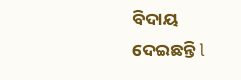ବିଦାୟ ଦେଇଛନ୍ତି l